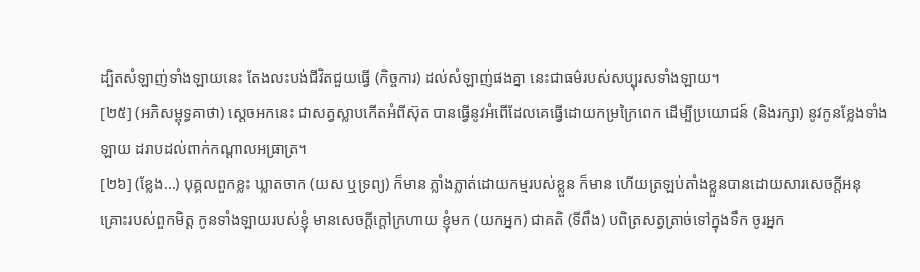ដ្បិតសំឡាញ់ទាំងឡាយនេះ តែងលះបង់ជីវិតជួយធ្វើ (កិច្ចការ) ដល់សំឡាញ់ផងគ្នា នេះជាធម៌របស់សប្បុរសទាំងឡាយ។
[២៥] (អភិសម្ពុទ្ធគាថា) ស្តេចអកនេះ ជាសត្វស្លាបកើតអំពីស៊ុត បានធ្វើនូវអំពើដែលគេធ្វើដោយកម្រក្រៃពេក ដើម្បីប្រយោជន៍ (និងរក្សា) នូវកូនខ្លែងទាំងឡាយ ដរាបដល់ពាក់កណ្តាលអធ្រាត្រ។
[២៦] (ខ្លែង…) បុគ្គលពួកខ្លះ ឃ្លាតចាក (យស ឬទ្រព្យ) ក៏មាន ភ្លាំងភ្លាត់ដោយកម្មរបស់ខ្លួន ក៏មាន ហើយត្រឡប់តាំងខ្លួនបានដោយសារសេចក្តីអនុគ្រោះរបស់ពួកមិត្ត កូនទាំងឡាយរបស់ខ្ញុំ មានសេចក្តីក្តៅក្រហាយ ខ្ញុំមក (យកអ្នក) ជាគតិ (ទីពឹង) បពិត្រសត្វត្រាច់ទៅក្នុងទឹក ចូរអ្នក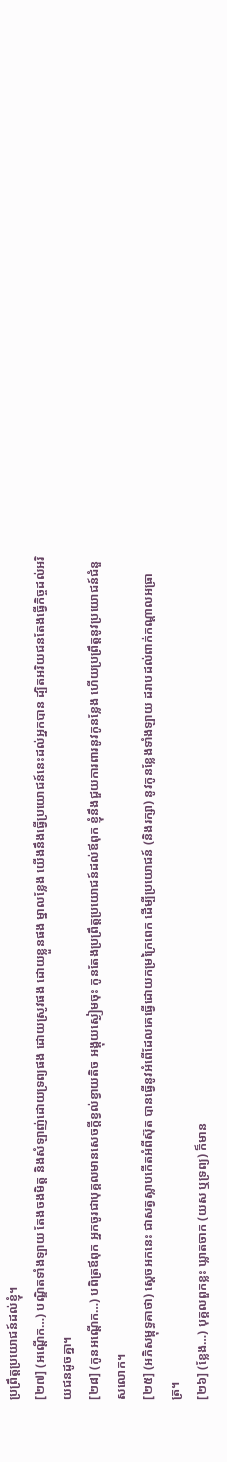ប្រព្រឹត្តប្រយោជន៍ដល់ខ្ញុំ។
[២៧] (អណ្តើក…) បណ្ឌិតទាំងឡាយ តែងចងមិត្ត និងសំឡាញ់ដោយទ្រព្យផង ដោយស្រូវផង ដោយខ្លួនផង ម្នាលខ្លែង យើងនឹងធ្វើប្រយោជន៍នេះដល់អ្នកបាន ដ្បិតអរិយជនតែងធ្វើកិច្ចដល់អរិយជនដូចគ្នា។
[២៨] (កូនអណ្តើក…) បពិត្រឪពុក អ្នកចូរជាបុគ្គលមានសេចក្តីខ្វល់ខ្វាយតិច អង្គុយស្ងៀមចុះ កូនតែងប្រព្រឹត្តប្រយោជន៍ដល់ឪពុក ខ្ញុំនឹងជួយការពារនូវកូនខ្លែង ហើយប្រព្រឹត្តនូវប្រយោជន៍ជំនួសលោក។
[២៥] (អភិសម្ពុទ្ធគាថា) ស្តេចអកនេះ ជាសត្វស្លាបកើតអំពីស៊ុត បានធ្វើនូវអំពើដែលគេធ្វើដោយកម្រក្រៃពេក ដើម្បីប្រយោជន៍ (និងរក្សា) នូវកូនខ្លែងទាំងឡាយ ដរាបដល់ពាក់កណ្តាលអធ្រាត្រ។
[២៦] (ខ្លែង…) បុគ្គលពួកខ្លះ ឃ្លាតចាក (យស ឬទ្រព្យ) ក៏មាន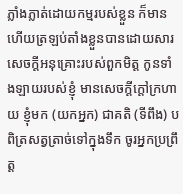ភ្លាំងភ្លាត់ដោយកម្មរបស់ខ្លួន ក៏មាន ហើយត្រឡប់តាំងខ្លួនបានដោយសារសេចក្តីអនុគ្រោះរបស់ពួកមិត្ត កូនទាំងឡាយរបស់ខ្ញុំ មានសេចក្តីក្តៅក្រហាយ ខ្ញុំមក (យកអ្នក) ជាគតិ (ទីពឹង) បពិត្រសត្វត្រាច់ទៅក្នុងទឹក ចូរអ្នកប្រព្រឹត្ត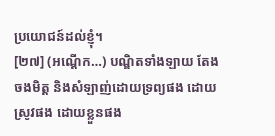ប្រយោជន៍ដល់ខ្ញុំ។
[២៧] (អណ្តើក…) បណ្ឌិតទាំងឡាយ តែងចងមិត្ត និងសំឡាញ់ដោយទ្រព្យផង ដោយស្រូវផង ដោយខ្លួនផង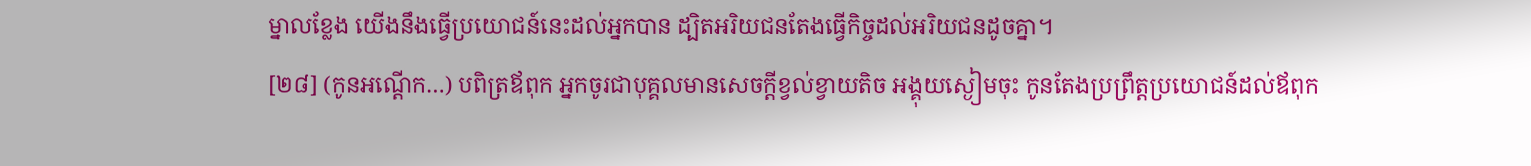ម្នាលខ្លែង យើងនឹងធ្វើប្រយោជន៍នេះដល់អ្នកបាន ដ្បិតអរិយជនតែងធ្វើកិច្ចដល់អរិយជនដូចគ្នា។
[២៨] (កូនអណ្តើក…) បពិត្រឪពុក អ្នកចូរជាបុគ្គលមានសេចក្តីខ្វល់ខ្វាយតិច អង្គុយស្ងៀមចុះ កូនតែងប្រព្រឹត្តប្រយោជន៍ដល់ឪពុក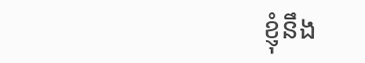ខ្ញុំនឹង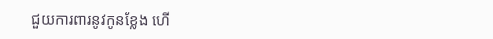ជួយការពារនូវកូនខ្លែង ហើ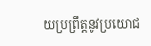យប្រព្រឹត្តនូវប្រយោជ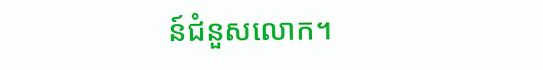ន៍ជំនួសលោក។